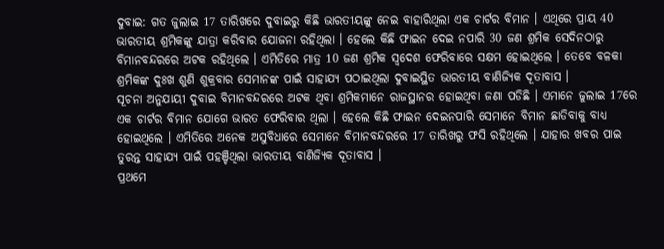ଦୁବାଇ: ଗତ ଜୁଲାଇ 17 ତାରିଖରେ ଦୁବାଇରୁ କିଛି ଭାରତୀୟଙ୍କୁ ନେଇ ବାହାରିଥିଲା ଏକ ଚାର୍ଟର ବିମାନ । ଏଥିରେ ପ୍ରାୟ 40 ଭାରତୀୟ ଶ୍ରମିକଙ୍କୁ ଯାତ୍ରା କରିବାର ଯୋଜନା ରହିଥିଲା । ହେଲେ କିଛି ଫାଇନ ଦେଇ ନପାରି 30 ଜଣ ଶ୍ରମିକ ସେଦିନଠାରୁ ବିମାନବନ୍ଦରରେ ଅଟକ ରହିଥିଲେ । ଏମିତିରେ ମାତ୍ର 10 ଜଣ ଶ୍ରମିକ ସ୍ବଦେଶ ଫେରିବାରେ ସକ୍ଷମ ହୋଇଥିଲେ । ତେବେ ବଳକା ଶ୍ରମିକଙ୍କ ଦୁଃଖ ଶୁଣି ଶୁକ୍ରବାର ସେମାନଙ୍କ ପାଇଁ ସାହାଯ୍ୟ ପଠାଇଥିଲା ଦୁବାଇସ୍ଥିତ ଭାରତୀୟ ବାଣିଜ୍ୟିକ ଦୂତାବାସ ।
ସୂଚନା ଅନୁଯାୟୀ ଦୁବାଇ ବିମାନବନ୍ଦରରେ ଅଟକ ଥିବା ଶ୍ରମିକମାନେ ରାଜସ୍ଥାନର ହୋଇଥିବା ଜଣା ପଡିଛି । ଏମାନେ ଜୁଲାଇ 17ରେ ଏକ ଚାର୍ଟର ବିମାନ ଯୋଗେ ଭାରତ ଫେରିବାର ଥିଲା । ହେଲେ କିଛି ଫାଇନ ଦେଇନପାରି ସେମାନେ ବିମାନ ଛାଡିବାକୁ ବାଧ୍ୟ ହୋଇଥିଲେ । ଏମିତିରେ ଅନେକ ଅସୁବିଧାରେ ସେମାନେ ବିମାନବନ୍ଦରରେ 17 ତାରିଖରୁ ଫସି ରହିଥିଲେ । ଯାହାର ଖବର ପାଇ ତୁରନ୍ତ ସାହାଯ୍ୟ ପାଇଁ ପହଞ୍ଚିଥିଲା ଭାରତୀୟ ବାଣିଜ୍ୟିକ ଦୂତାବାସ ।
ପ୍ରଥମେ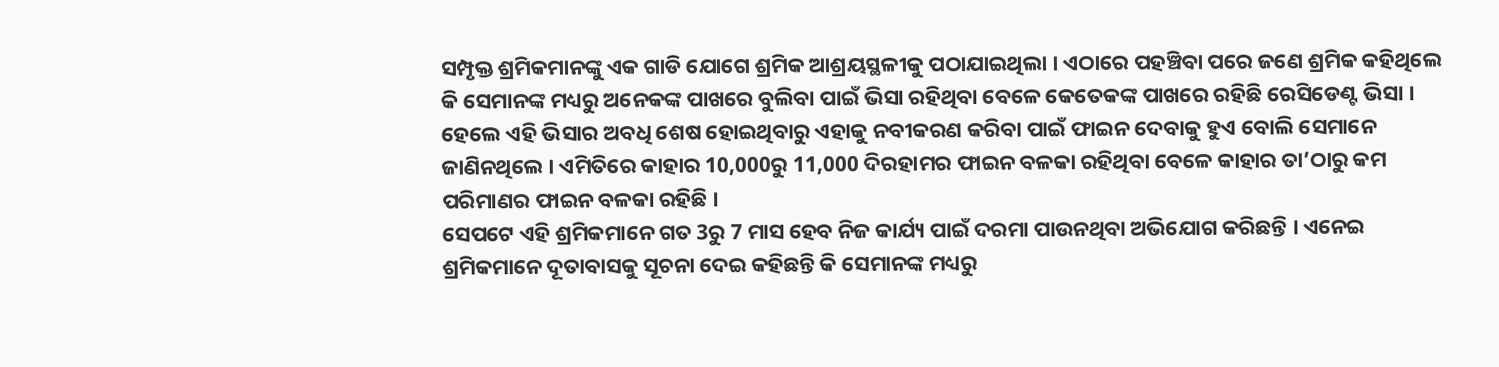ସମ୍ପୃକ୍ତ ଶ୍ରମିକମାନଙ୍କୁ ଏକ ଗାଡି ଯୋଗେ ଶ୍ରମିକ ଆଶ୍ରୟସ୍ଥଳୀକୁ ପଠାଯାଇଥିଲା । ଏଠାରେ ପହଞ୍ଚିବା ପରେ ଜଣେ ଶ୍ରମିକ କହିଥିଲେ କି ସେମାନଙ୍କ ମଧ୍ୟରୁ ଅନେକଙ୍କ ପାଖରେ ବୁଲିବା ପାଇଁ ଭିସା ରହିଥିବା ବେଳେ କେତେକଙ୍କ ପାଖରେ ରହିଛି ରେସିଡେଣ୍ଟ ଭିସା । ହେଲେ ଏହି ଭିସାର ଅବଧି ଶେଷ ହୋଇଥିବାରୁ ଏହାକୁ ନବୀକରଣ କରିବା ପାଇଁ ଫାଇନ ଦେବାକୁ ହୁଏ ବୋଲି ସେମାନେ ଜାଣିନଥିଲେ । ଏମିତିରେ କାହାର 10,000ରୁ 11,000 ଦିରହାମର ଫାଇନ ବଳକା ରହିଥିବା ବେଳେ କାହାର ତା’ଠାରୁ କମ ପରିମାଣର ଫାଇନ ବଳକା ରହିଛି ।
ସେପଟେ ଏହି ଶ୍ରମିକମାନେ ଗତ 3ରୁ 7 ମାସ ହେବ ନିଜ କାର୍ଯ୍ୟ ପାଇଁ ଦରମା ପାଉନଥିବା ଅଭିଯୋଗ କରିଛନ୍ତି । ଏନେଇ ଶ୍ରମିକମାନେ ଦୂତାବାସକୁ ସୂଚନା ଦେଇ କହିଛନ୍ତି କି ସେମାନଙ୍କ ମଧ୍ୟରୁ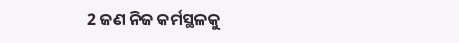2 ଜଣ ନିଜ କର୍ମସ୍ଥଳକୁ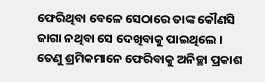ଫେରିଥିବା ବେଳେ ସେଠାରେ ତାଙ୍କ କୌଣସି ଜାଗା ନଥିବା ସେ ଦେଖିବାକୁ ପାଇଥିଲେ । ତେଣୁ ଶ୍ରମିକମାନେ ଫେରିବାକୁ ଅନିଚ୍ଛା ପ୍ରକାଶ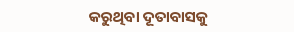କରୁଥିବା ଦୂତାବାସକୁ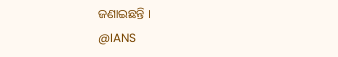ଜଣାଇଛନ୍ତି ।
@IANS